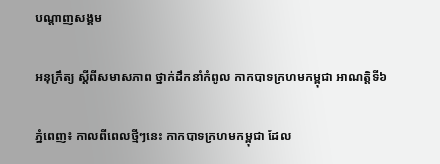បណ្តាញសង្គម

អនុក្រឹត្យ ស្តីពីសមាសភាព ថ្នាក់ដឹកនាំកំពូល កាកបាទក្រហមកម្ពុជា អាណត្តិទី៦

ភ្នំពេញ៖ កាលពីពេលថ្មីៗនេះ កាកបាទក្រហមកម្ពុជា ដែល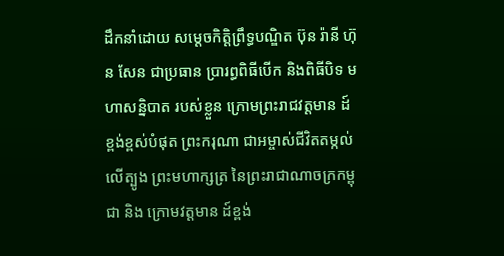ដឹកនាំដោយ សម្តេចកិតិ្តព្រឹទ្ធបណ្ឌិត ប៊ុន រ៉ានី ហ៊ុន សែន ជាប្រធាន ប្រារព្ធពិធីបើក និងពិធីបិទ មហាសន្និបាត របស់ខ្លួន ក្រោមព្រះរាជវត្តមាន ដ៍ខ្ពង់ខ្ពស់បំផុត ព្រះករុណា ជាអម្ចាស់ជីវិតតម្កល់លើត្បូង ព្រះមហាក្សត្រ នៃព្រះរាជាណាចក្រកម្ពុជា និង ក្រោមវត្តមាន ដ៍ខ្ពង់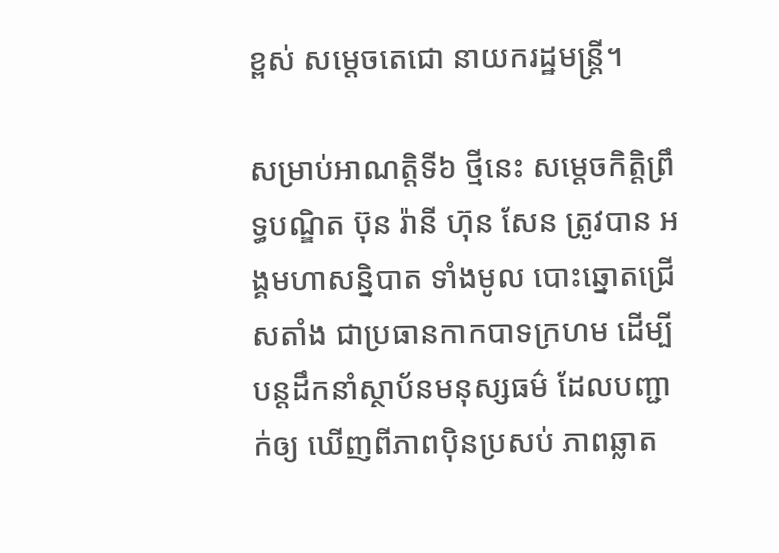ខ្ពស់ សម្តេចតេជោ នាយករដ្ឋមន្រ្តី។

សម្រាប់អាណត្តិទី៦ ថ្មីនេះ សម្តេចកិតិ្តព្រឹទ្ធបណ្ឌិត ប៊ុន រ៉ានី ហ៊ុន សែន ត្រូវបាន អង្គមហាសន្និបាត ទាំងមូល បោះឆ្នោតជ្រើសតាំង ជាប្រធានកាកបាទក្រហម ដើម្បីបន្តដឹកនាំស្ថាប័នមនុស្សធម៌ ដែលបញ្ជាក់ឲ្យ ឃើញពីភាពប៉ិនប្រសប់ ភាពឆ្លាត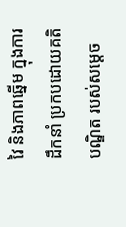វៃ និងភាពឆ្នើម ក្នុងការដឹកនាំ ប្រកបដោយគតិបណ្ឌិត របស់សម្តេច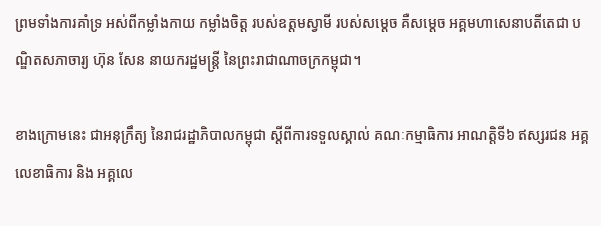ព្រមទាំងការគាំទ្រ អស់ពីកម្លាំងកាយ កម្លាំងចិត្ត របស់ឧត្តមស្វាមី របស់សម្តេច គឺសម្តេច អគ្គមហាសេនាបតីតេជា បណ្ឌិតសភាចារ្យ ហ៊ុន សែន នាយករដ្ឋមន្រ្តី នៃព្រះរាជាណាចក្រកម្ពុជា។

ខាងក្រោមនេះ ជាអនុក្រឹត្យ នៃរាជរដ្ឋាភិបាលកម្ពុជា ស្តីពីការទទួលស្គាល់ គណៈកម្មាធិការ អាណត្តិទី៦ ឥស្សរជន អគ្គលេខាធិការ និង អគ្គលេ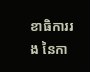ខាធិការរង នៃកា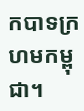កបាទក្រហមកម្ពុជា។